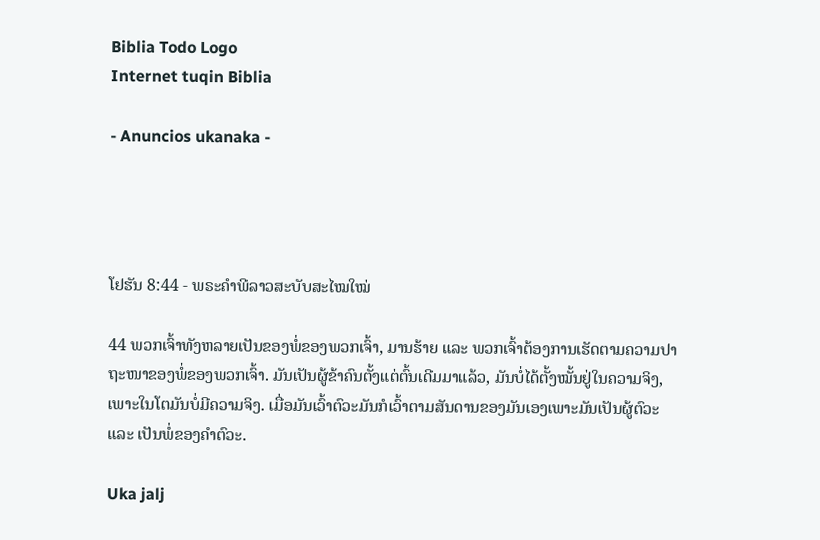Biblia Todo Logo
Internet tuqin Biblia

- Anuncios ukanaka -




ໂຢຮັນ 8:44 - ພຣະຄຳພີລາວສະບັບສະໄໝໃໝ່

44 ພວກເຈົ້າທັງຫລາຍເປັນຂອງພໍ່ຂອງພວກເຈົ້າ, ມານຮ້າຍ ແລະ ພວກເຈົ້າຕ້ອງການເຮັດຕາມຄວາມປາຖະໜາຂອງພໍ່ຂອງພວກເຈົ້າ. ມັນເປັນຜູ້ຂ້າຄົນຕັ້ງແຕ່ຕົ້ນເດີມມາແລ້ວ, ມັນບໍ່ໄດ້ຕັ້ງໝັ້ນຢູ່ໃນຄວາມຈິງ, ເພາະໃນໂຕມັນບໍ່ມີຄວາມຈິງ. ເມື່ອມັນເວົ້າຕົວະມັນກໍເວົ້າຕາມສັນດານຂອງມັນເອງເພາະມັນເປັນຜູ້ຕົວະ ແລະ ເປັນພໍ່ຂອງຄຳຕົວະ.

Uka jalj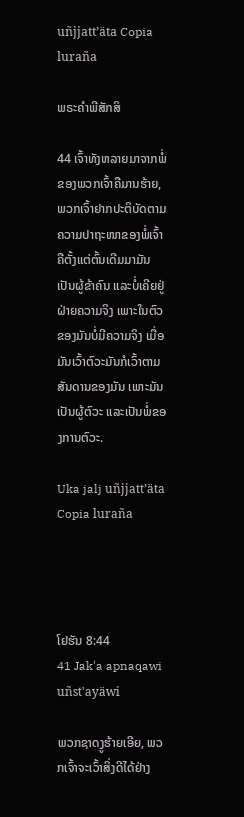uñjjattʼäta Copia luraña

ພຣະຄຳພີສັກສິ

44 ເຈົ້າທັງຫລາຍມາຈາກພໍ່ຂອງພວກເຈົ້າຄືມານຮ້າຍ, ພວກເຈົ້າຢາກປະຕິບັດຕາມຄວາມປາຖະໜາຂອງພໍ່ເຈົ້າ ຄືຕັ້ງແຕ່ຕົ້ນເດີມມາມັນເປັນຜູ້ຂ້າຄົນ ແລະບໍ່ເຄີຍຢູ່ຝ່າຍຄວາມຈິງ ເພາະໃນຕົວຂອງມັນບໍ່ມີຄວາມຈິງ ເມື່ອມັນເວົ້າຕົວະມັນກໍເວົ້າຕາມສັນດານຂອງມັນ ເພາະມັນເປັນຜູ້ຕົວະ ແລະເປັນພໍ່ຂອງການຕົວະ.

Uka jalj uñjjattʼäta Copia luraña




ໂຢຮັນ 8:44
41 Jak'a apnaqawi uñst'ayäwi

ພວກຊາດງູຮ້າຍເອີຍ, ພວກເຈົ້າຈະເວົ້າສິ່ງດີໄດ້ຢ່າງ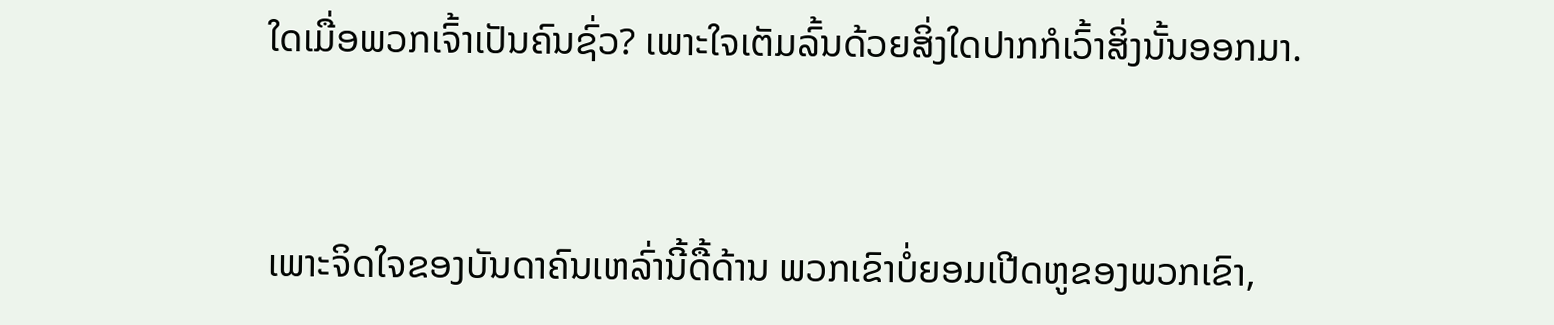ໃດເມື່ອພວກເຈົ້າເປັນຄົນຊົ່ວ? ເພາະໃຈເຕັມລົ້ນດ້ວຍສິ່ງໃດປາກກໍເວົ້າສິ່ງນັ້ນອອກມາ.


ເພາະຈິດໃຈຂອງບັນດາຄົນເຫລົ່ານີ້ດື້ດ້ານ ພວກເຂົາບໍ່ຍອມເປີດຫູຂອງພວກເຂົາ,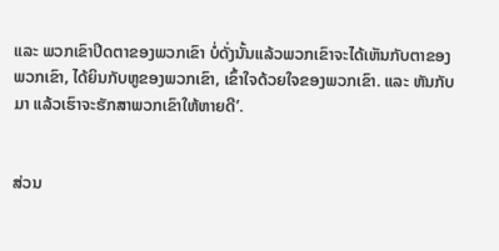ແລະ ພວກເຂົາປິດຕາຂອງພວກເຂົາ ບໍ່ດັ່ງນັ້ນແລ້ວພວກເຂົາຈະໄດ້ເຫັນກັບຕາຂອງພວກເຂົາ, ໄດ້ຍິນກັບຫູຂອງພວກເຂົາ, ເຂົ້າໃຈດ້ວຍໃຈຂອງພວກເຂົາ. ແລະ ຫັນກັບມາ ແລ້ວເຮົາຈະຮັກສາພວກເຂົາໃຫ້ຫາຍດີ’.


ສ່ວນ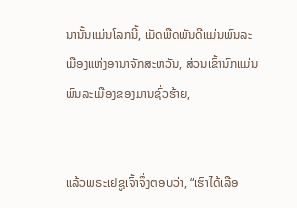ນານັ້ນແມ່ນໂລກນີ້, ເມັດພືດພັນດີແມ່ນພົນລະເມືອງແຫ່ງອານາຈັກສະຫວັນ, ສ່ວນເຂົ້ານົກແມ່ນພົນລະເມືອງຂອງມານຊົ່ວຮ້າຍ,


ແລ້ວພຣະເຢຊູເຈົ້າຈຶ່ງຕອບວ່າ, “ເຮົາໄດ້ເລືອ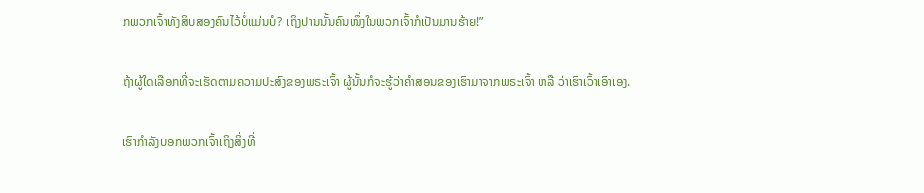ກພວກເຈົ້າທັງສິບສອງຄົນໄວ້ບໍ່ແມ່ນບໍ? ເຖິງປານນັ້ນຄົນໜຶ່ງໃນພວກເຈົ້າກໍເປັນມານຮ້າຍ!”


ຖ້າຜູ້ໃດເລືອກທີ່ຈະເຮັດຕາມຄວາມປະສົງຂອງພຣະເຈົ້າ ຜູ້ນັ້ນກໍຈະຮູ້ວ່າຄຳສອນຂອງເຮົາມາຈາກພຣະເຈົ້າ ຫລື ວ່າເຮົາເວົ້າເອົາເອງ.


ເຮົາກຳລັງບອກພວກເຈົ້າເຖິງສິ່ງທີ່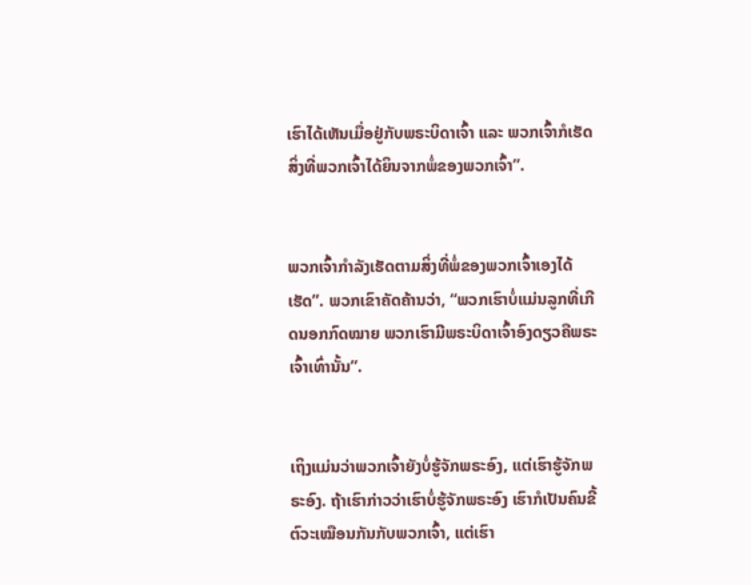ເຮົາໄດ້ເຫັນເມື່ອຢູ່ກັບພຣະບິດາເຈົ້າ ແລະ ພວກເຈົ້າກໍເຮັດສິ່ງທີ່ພວກເຈົ້າໄດ້ຍິນຈາກພໍ່ຂອງພວກເຈົ້າ”.


ພວກເຈົ້າກຳລັງເຮັດຕາມສິ່ງທີ່ພໍ່ຂອງພວກເຈົ້າເອງໄດ້ເຮັດ”. ພວກເຂົາຄັດຄ້ານວ່າ, “ພວກເຮົາບໍ່ແມ່ນລູກທີ່ເກີດນອກກົດໝາຍ ພວກເຮົາມີພຣະບິດາເຈົ້າອົງດຽວຄືພຣະເຈົ້າເທົ່ານັ້ນ”.


ເຖິງແມ່ນວ່າພວກເຈົ້າຍັງບໍ່ຮູ້ຈັກພຣະອົງ, ແຕ່ເຮົາຮູ້ຈັກພຣະອົງ. ຖ້າເຮົາກ່າວວ່າເຮົາບໍ່ຮູ້ຈັກພຣະອົງ ເຮົາກໍເປັນຄົນຂີ້ຕົວະເໝືອນກັນກັບພວກເຈົ້າ, ແຕ່ເຮົາ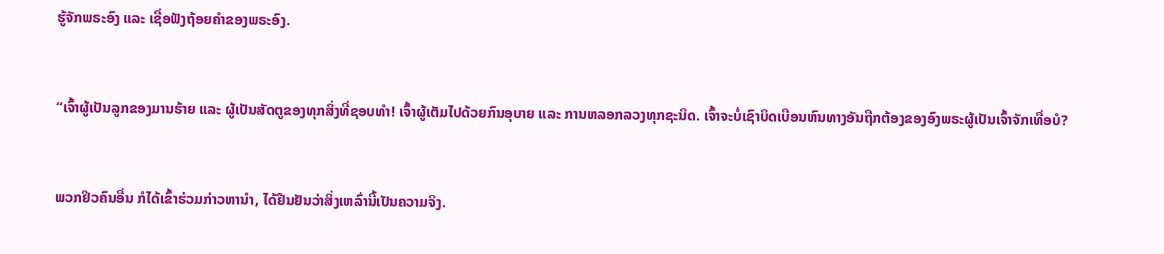ຮູ້ຈັກພຣະອົງ ແລະ ເຊື່ອຟັງຖ້ອຍຄຳຂອງພຣະອົງ.


“ເຈົ້າຜູ້ເປັນລູກຂອງມານຮ້າຍ ແລະ ຜູ້ເປັນສັດຕູຂອງທຸກສິ່ງທີ່ຊອບທຳ! ເຈົ້າຜູ້ເຕັມໄປດ້ວຍກົນອຸບາຍ ແລະ ການຫລອກລວງທຸກຊະນິດ. ເຈົ້າຈະບໍ່ເຊົາບິດເບືອນຫົນທາງອັນຖືກຕ້ອງຂອງອົງພຣະຜູ້ເປັນເຈົ້າຈັກເທື່ອບໍ?


ພວກຢິວຄົນອື່ນ ກໍໄດ້ເຂົ້າຮ່ວມກ່າວຫານຳ, ໄດ້ຢືນຢັນວ່າສິ່ງເຫລົ່ານີ້ເປັນຄວາມຈິງ.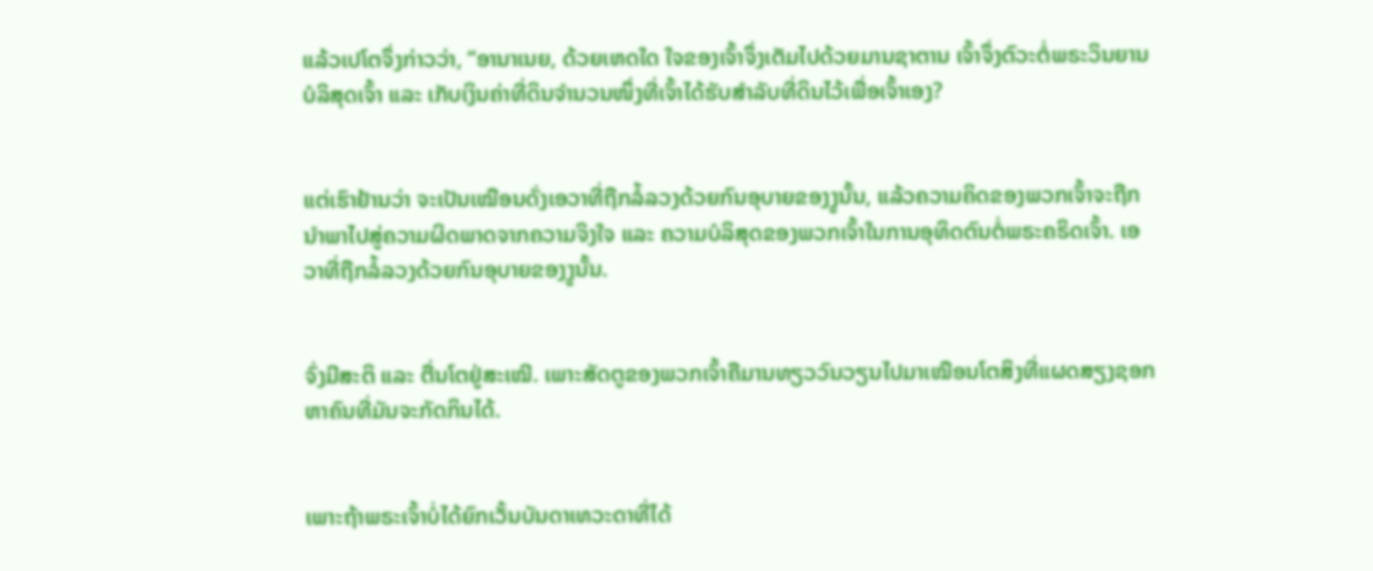ແລ້ວເປໂຕຈຶ່ງກ່າວວ່າ, “ອານາເນຍ, ດ້ວຍເຫດໃດ ໃຈຂອງເຈົ້າຈຶ່ງເຕັມໄປດ້ວຍມານຊາຕານ ເຈົ້າຈຶ່ງຕົວະຕໍ່ພຣະວິນຍານບໍລິສຸດເຈົ້າ ແລະ ເກັບເງິນຄ່າທີ່ດິນຈຳນວນໜຶ່ງທີ່ເຈົ້າໄດ້ຮັບສຳລັບທີ່ດິນໄວ້ເພື່ອເຈົ້າເອງ?


ແຕ່ເຮົາຢ້ານວ່າ ຈະເປັນເໝືອນດັ່ງເອວາທີ່ຖືກລໍ້ລວງດ້ວຍກົນອຸບາຍຂອງງູນັ້ນ, ແລ້ວຄວາມຄິດຂອງພວກເຈົ້າຈະຖືກນຳພາໄປສູ່ຄວາມຜິດພາດຈາກຄວາມຈິງໃຈ ແລະ ຄວາມບໍລິສຸດຂອງພວກເຈົ້າໃນການອຸທິດຕົນຕໍ່ພຣະຄຣິດເຈົ້າ. ເອວາທີ່ຖືກລໍ້ລວງດ້ວຍກົນອຸບາຍຂອງງູນັ້ນ.


ຈົ່ງມີສະຕິ ແລະ ຕື່ນໂຕຢູ່ສະເໝີ. ເພາະສັດຕູຂອງພວກເຈົ້າຄືມານທຽວວົນວຽນໄປມາເໝືອນໂຕສິງທີ່ແຜດສຽງຊອກຫາຄົນທີ່ມັນຈະກັດກິນໄດ້.


ເພາະຖ້າພຣະເຈົ້າບໍ່ໄດ້ຍົກເວັ້ນບັນດາເທວະດາທີ່ໄດ້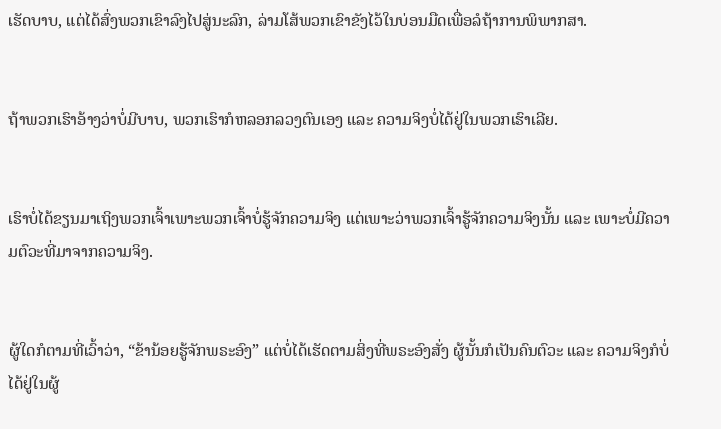ເຮັດບາບ, ແຕ່ໄດ້ສົ່ງພວກເຂົາລົງໄປສູ່ນະລົກ, ລ່າມໂສ້ພວກເຂົາຂັງໄວ້ໃນບ່ອນມືດເພື່ອລໍຖ້າການພິພາກສາ.


ຖ້າພວກເຮົາອ້າງວ່າບໍ່ມີບາບ, ພວກເຮົາກໍຫລອກລວງຕົນເອງ ແລະ ຄວາມຈິງບໍ່ໄດ້ຢູ່ໃນພວກເຮົາເລີຍ.


ເຮົາບໍ່ໄດ້ຂຽນມາເຖິງພວກເຈົ້າເພາະພວກເຈົ້າບໍ່ຮູ້ຈັກຄວາມຈິງ ແຕ່ເພາະວ່າພວກເຈົ້າຮູ້ຈັກຄວາມຈິງນັ້ນ ແລະ ເພາະບໍ່ມີຄວາມຕົວະທີ່ມາຈາກຄວາມຈິງ.


ຜູ້ໃດກໍຕາມທີ່ເວົ້າວ່າ, “ຂ້ານ້ອຍຮູ້ຈັກພຣະອົງ” ແຕ່ບໍ່ໄດ້ເຮັດຕາມສິ່ງທີ່ພຣະອົງສັ່ງ ຜູ້ນັ້ນກໍເປັນຄົນຕົວະ ແລະ ຄວາມຈິງກໍບໍ່ໄດ້ຢູ່ໃນຜູ້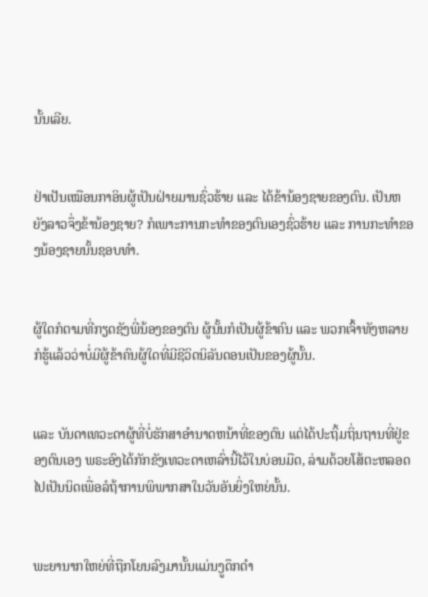ນັ້ນເລີຍ.


ຢ່າເປັນເໝືອນກາອິນຜູ້ເປັນຝ່າຍມານຊົ່ວຮ້າຍ ແລະ ໄດ້ຂ້ານ້ອງຊາຍຂອງຕົນ. ເປັນຫຍັງລາວຈຶ່ງຂ້ານ້ອງຊາຍ? ກໍເພາະການກະທຳຂອງຕົນເອງຊົ່ວຮ້າຍ ແລະ ການກະທຳຂອງນ້ອງຊາຍນັ້ນຊອບທຳ.


ຜູ້ໃດກໍຕາມທີ່ກຽດຊັງພີ່ນ້ອງຂອງຕົນ ຜູ້ນັ້ນກໍເປັນຜູ້ຂ້າຄົນ ແລະ ພວກເຈົ້າທັງຫລາຍກໍຮູ້ແລ້ວວ່າບໍ່ມີຜູ້ຂ້າຄົນຜູ້ໃດທີ່ມີຊີວິດນິລັນດອນເປັນຂອງຜູ້ນັ້ນ.


ແລະ ບັນດາເທວະດາຜູ້ທີ່ບໍ່ຮັກສາອຳນາດຫນ້າທີ່ຂອງຕົນ ແຕ່ໄດ້ປະຖິ້ມຖິ່ນຖານທີ່ຢູ່ຂອງຕົນເອງ ພຣະອົງໄດ້ກັກຂັງເທວະດາເຫລົ່ານີ້ໄວ້ໃນບ່ອນມືດ, ລ່າມດ້ວຍໂສ້ຕະຫລອດໄປເປັນນິດເພື່ອລໍຖ້າການພິພາກສາໃນວັນອັນຍິ່ງໃຫຍ່ນັ້ນ.


ພະຍານາກໃຫຍ່ທີ່ຖືກໂຍນລົງມານັ້ນແມ່ນງູດຶກດຳ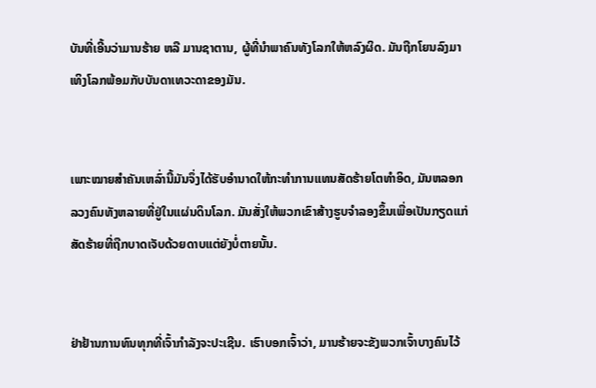ບັນທີ່ເອີ້ນວ່າມານຮ້າຍ ຫລື ມານຊາຕານ, ຜູ້ທີ່ນຳພາຄົນທັງໂລກໃຫ້ຫລົງຜິດ. ມັນຖືກໂຍນລົງມາເທິງໂລກພ້ອມກັບບັນດາເທວະດາຂອງມັນ.


ເພາະໝາຍສຳຄັນເຫລົ່ານີ້ມັນຈຶ່ງໄດ້ຮັບອຳນາດໃຫ້ກະທຳການແທນສັດຮ້າຍໂຕທຳອິດ, ມັນຫລອກລວງຄົນທັງຫລາຍທີ່ຢູ່ໃນແຜ່ນດິນໂລກ. ມັນສັ່ງໃຫ້ພວກເຂົາສ້າງຮູບຈຳລອງຂຶ້ນເພື່ອເປັນກຽດແກ່ສັດຮ້າຍທີ່ຖືກບາດເຈັບດ້ວຍດາບແຕ່ຍັງບໍ່ຕາຍນັ້ນ.


ຢ່າຢ້ານການທົນທຸກທີ່ເຈົ້າກຳລັງຈະປະເຊີນ. ເຮົາບອກເຈົ້າວ່າ, ມານຮ້າຍຈະຂັງພວກເຈົ້າບາງຄົນໄວ້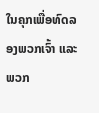ໃນຄຸກເພື່ອທົດລອງພວກເຈົ້າ ແລະ ພວກ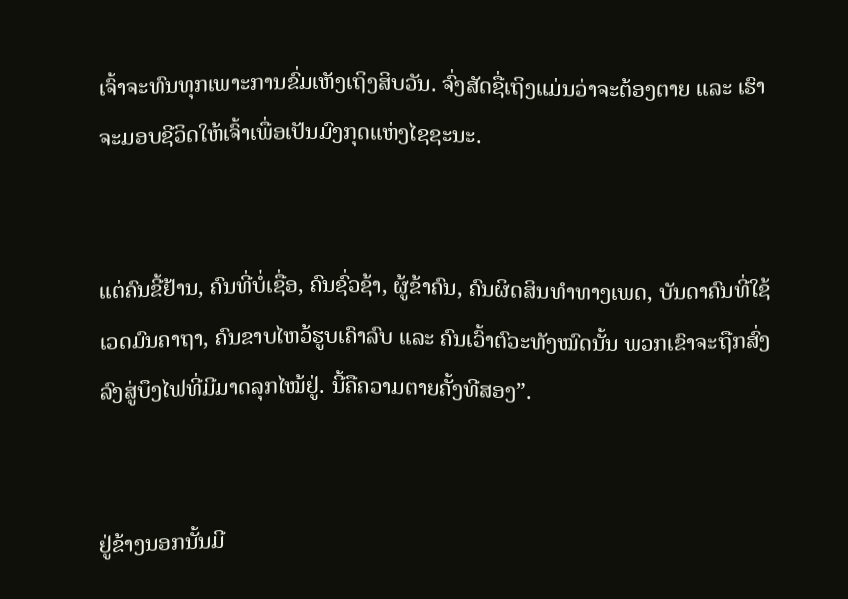ເຈົ້າຈະທົນທຸກເພາະການຂົ່ມເຫັງເຖິງສິບວັນ. ຈົ່ງສັດຊື່ເຖິງແມ່ນວ່າຈະຕ້ອງຕາຍ ແລະ ເຮົາຈະມອບຊີວິດໃຫ້ເຈົ້າເພື່ອເປັນມົງກຸດແຫ່ງໄຊຊະນະ.


ແຕ່ຄົນຂີ້ຢ້ານ, ຄົນທີ່ບໍ່ເຊື່ອ, ຄົນຊົ່ວຊ້າ, ຜູ້ຂ້າຄົນ, ຄົນຜິດສິນທຳທາງເພດ, ບັນດາຄົນທີ່ໃຊ້ເວດມົນຄາຖາ, ຄົນຂາບໄຫວ້ຮູບເຄົາລົບ ແລະ ຄົນເວົ້າຕົວະທັງໝົດນັ້ນ ພວກເຂົາຈະຖືກສົ່ງລົງສູ່ບຶງໄຟທີ່ມີມາດລຸກໄໝ້ຢູ່. ນີ້ຄືຄວາມຕາຍຄັ້ງທີສອງ”.


ຢູ່ຂ້າງນອກນັ້ນມີ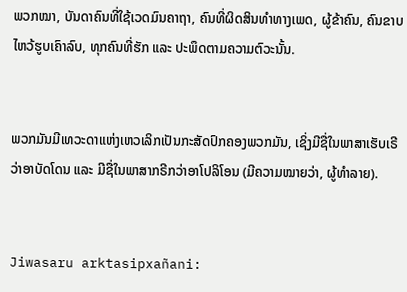ພວກໝາ, ບັນດາຄົນທີ່ໃຊ້ເວດມົນຄາຖາ, ຄົນທີ່ຜິດສິນທຳທາງເພດ, ຜູ້ຂ້າຄົນ, ຄົນຂາບໄຫວ້ຮູບເຄົາລົບ, ທຸກຄົນທີ່ຮັກ ແລະ ປະພຶດຕາມຄວາມຕົວະນັ້ນ.


ພວກມັນມີເທວະດາແຫ່ງເຫວເລິກເປັນກະສັດປົກຄອງພວກມັນ, ເຊິ່ງມີຊື່ໃນພາສາເຮັບເຣີວ່າອາບັດໂດນ ແລະ ມີຊື່ໃນພາສາກຣີກວ່າອາໂປລິໂອນ (ມີຄວາມໝາຍວ່າ, ຜູ້ທຳລາຍ).


Jiwasaru arktasipxañani: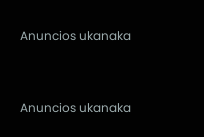Anuncios ukanaka


Anuncios ukanaka